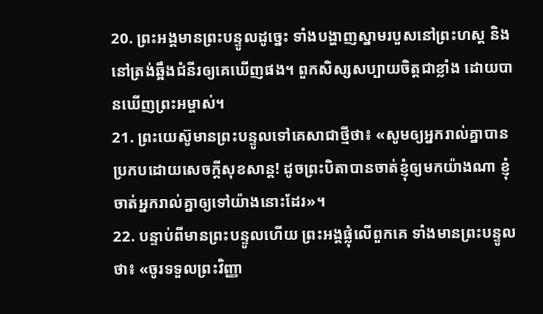20. ព្រះអង្គមានព្រះបន្ទូលដូច្នេះ ទាំងបង្ហាញស្នាមរបួសនៅព្រះហស្ដ និងនៅត្រង់ឆ្អឹងជំនីរឲ្យគេឃើញផង។ ពួកសិស្សសប្បាយចិត្តជាខ្លាំង ដោយបានឃើញព្រះអម្ចាស់។
21. ព្រះយេស៊ូមានព្រះបន្ទូលទៅគេសាជាថ្មីថា៖ «សូមឲ្យអ្នករាល់គ្នាបានប្រកបដោយសេចក្ដីសុខសាន្ត! ដូចព្រះបិតាបានចាត់ខ្ញុំឲ្យមកយ៉ាងណា ខ្ញុំចាត់អ្នករាល់គ្នាឲ្យទៅយ៉ាងនោះដែរ»។
22. បន្ទាប់ពីមានព្រះបន្ទូលហើយ ព្រះអង្គផ្លុំលើពួកគេ ទាំងមានព្រះបន្ទូលថា៖ «ចូរទទួលព្រះវិញ្ញា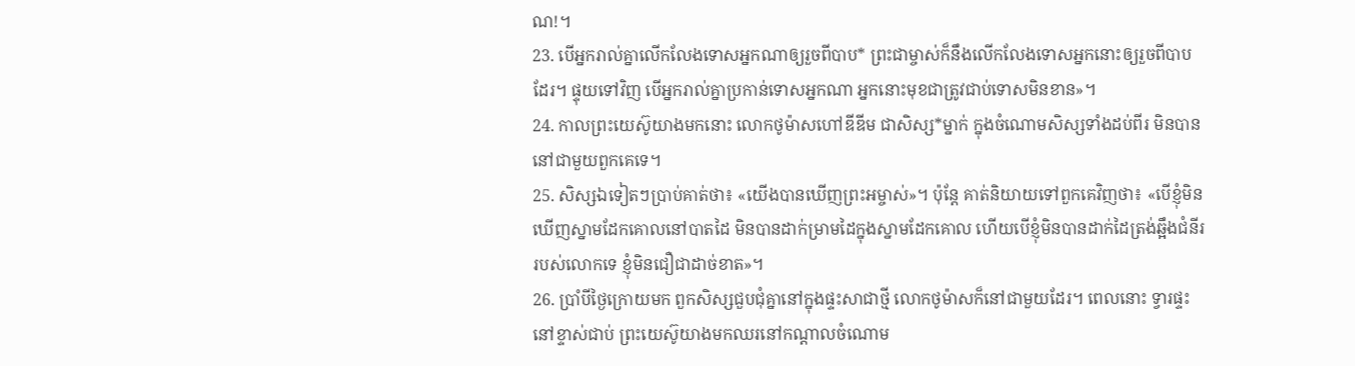ណ!។
23. បើអ្នករាល់គ្នាលើកលែងទោសអ្នកណាឲ្យរួចពីបាប* ព្រះជាម្ចាស់ក៏នឹងលើកលែងទោសអ្នកនោះឲ្យរួចពីបាបដែរ។ ផ្ទុយទៅវិញ បើអ្នករាល់គ្នាប្រកាន់ទោសអ្នកណា អ្នកនោះមុខជាត្រូវជាប់ទោសមិនខាន»។
24. កាលព្រះយេស៊ូយាងមកនោះ លោកថូម៉ាសហៅឌីឌីម ជាសិស្ស*ម្នាក់ ក្នុងចំណោមសិស្សទាំងដប់ពីរ មិនបាននៅជាមួយពួកគេទេ។
25. សិស្សឯទៀតៗប្រាប់គាត់ថា៖ «យើងបានឃើញព្រះអម្ចាស់»។ ប៉ុន្តែ គាត់និយាយទៅពួកគេវិញថា៖ «បើខ្ញុំមិនឃើញស្នាមដែកគោលនៅបាតដៃ មិនបានដាក់ម្រាមដៃក្នុងស្នាមដែកគោល ហើយបើខ្ញុំមិនបានដាក់ដៃត្រង់ឆ្អឹងជំនីររបស់លោកទេ ខ្ញុំមិនជឿជាដាច់ខាត»។
26. ប្រាំបីថ្ងៃក្រោយមក ពួកសិស្សជួបជុំគ្នានៅក្នុងផ្ទះសាជាថ្មី លោកថូម៉ាសក៏នៅជាមួយដែរ។ ពេលនោះ ទ្វារផ្ទះនៅខ្ទាស់ជាប់ ព្រះយេស៊ូយាងមកឈរនៅកណ្ដាលចំណោម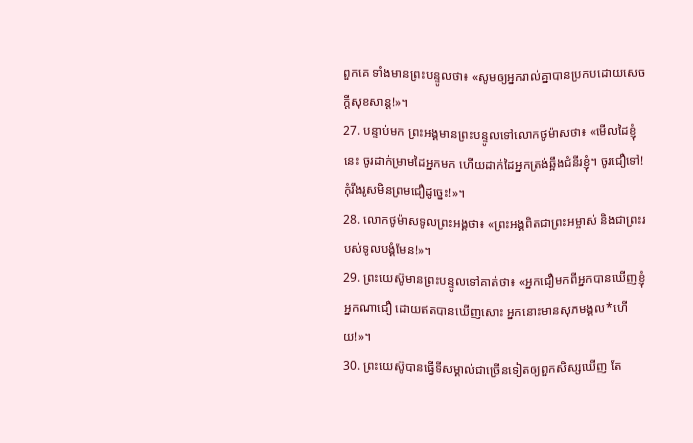ពួកគេ ទាំងមានព្រះបន្ទូលថា៖ «សូមឲ្យអ្នករាល់គ្នាបានប្រកបដោយសេចក្ដីសុខសាន្ត!»។
27. បន្ទាប់មក ព្រះអង្គមានព្រះបន្ទូលទៅលោកថូម៉ាសថា៖ «មើលដៃខ្ញុំនេះ ចូរដាក់ម្រាមដៃអ្នកមក ហើយដាក់ដៃអ្នកត្រង់ឆ្អឹងជំនីរខ្ញុំ។ ចូរជឿទៅ! កុំរឹងរូសមិនព្រមជឿដូច្នេះ!»។
28. លោកថូម៉ាសទូលព្រះអង្គថា៖ «ព្រះអង្គពិតជាព្រះអម្ចាស់ និងជាព្រះរបស់ទូលបង្គំមែន!»។
29. ព្រះយេស៊ូមានព្រះបន្ទូលទៅគាត់ថា៖ «អ្នកជឿមកពីអ្នកបានឃើញខ្ញុំ អ្នកណាជឿ ដោយឥតបានឃើញសោះ អ្នកនោះមានសុភមង្គល*ហើយ!»។
30. ព្រះយេស៊ូបានធ្វើទីសម្គាល់ជាច្រើនទៀតឲ្យពួកសិស្សឃើញ តែ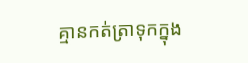គ្មានកត់ត្រាទុកក្នុង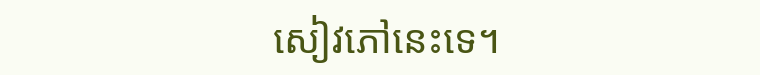សៀវភៅនេះទេ។